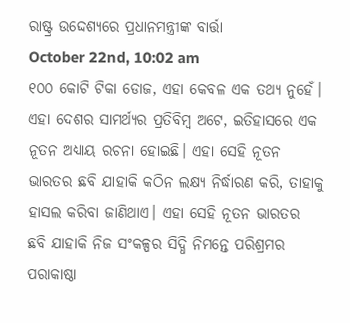ରାଷ୍ଟ୍ର ଉଦ୍ଦେଶ୍ୟରେ ପ୍ରଧାନମନ୍ତ୍ରୀଙ୍କ ବାର୍ତ୍ତା
October 22nd, 10:02 am
୧୦୦ କୋଟି ଟିକା ଡୋଜ, ଏହା କେବଳ ଏକ ତଥ୍ୟ ନୁହେଁ। ଏହା ଦେଶର ସାମର୍ଥ୍ୟର ପ୍ରତିବିମ୍ବ ଅଟେ, ଇତିହାସରେ ଏକ ନୂତନ ଅଧ୍ୟାୟ ରଚନା ହୋଇଛି। ଏହା ସେହି ନୂତନ ଭାରତର ଛବି ଯାହାକି କଠିନ ଲକ୍ଷ୍ୟ ନିର୍ଦ୍ଧାରଣ କରି, ତାହାକୁ ହାସଲ କରିବା ଜାଣିଥାଏ। ଏହା ସେହି ନୂତନ ଭାରତର ଛବି ଯାହାକି ନିଜ ସଂକଳ୍ପର ସିଦ୍ଧି ନିମନ୍ତେ ପରିଶ୍ରମର ପରାକାଷ୍ଠା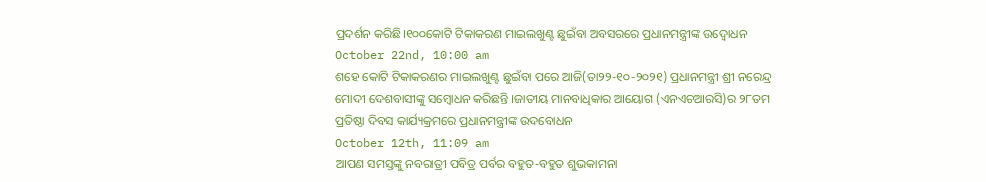ପ୍ରଦର୍ଶନ କରିଛି।୧୦୦କୋଟି ଟିକାକରଣ ମାଇଲଖୁଣ୍ଟ ଛୁଇଁବା ଅବସରରେ ପ୍ରଧାନମନ୍ତ୍ରୀଙ୍କ ଉଦ୍ବୋଧନ
October 22nd, 10:00 am
ଶହେ କୋଟି ଟିକାକରଣର ମାଇଲଖୁଣ୍ଟ ଛୁଇଁବା ପରେ ଆଜି(ତା୨୨-୧୦-୨୦୨୧) ପ୍ରଧାନମନ୍ତ୍ରୀ ଶ୍ରୀ ନରେନ୍ଦ୍ର ମୋଦୀ ଦେଶବାସୀଙ୍କୁ ସମ୍ବୋଧନ କରିଛନ୍ତି ।ଜାତୀୟ ମାନବାଧିକାର ଆୟୋଗ (ଏନଏଚଆରସି)ର ୨୮ତମ ପ୍ରତିଷ୍ଠା ଦିବସ କାର୍ଯ୍ୟକ୍ରମରେ ପ୍ରଧାନମନ୍ତ୍ରୀଙ୍କ ଉଦବୋଧନ
October 12th, 11:09 am
ଆପଣ ସମସ୍ତଙ୍କୁ ନବରାତ୍ରୀ ପବିତ୍ର ପର୍ବର ବହୁତ-ବହୁତ ଶୁଭକାମନା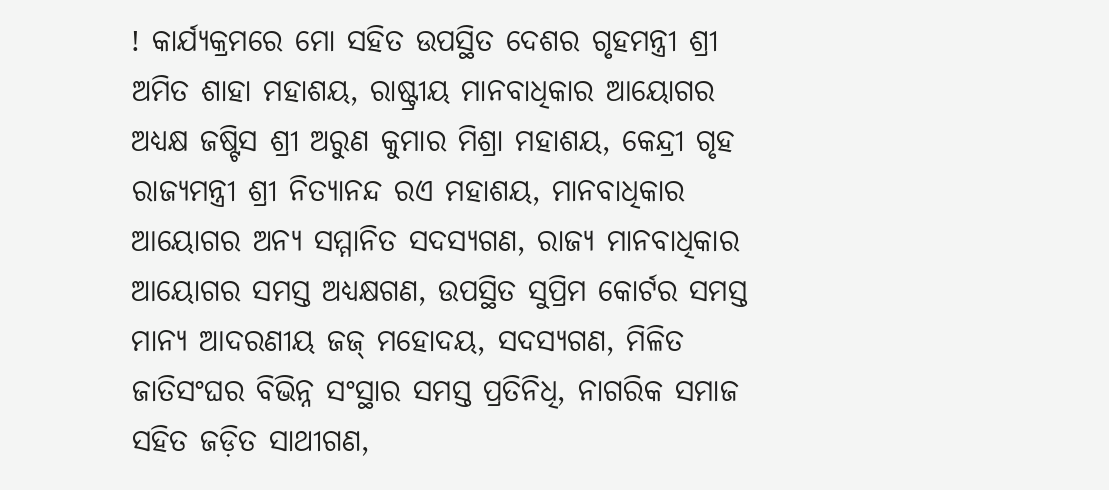! କାର୍ଯ୍ୟକ୍ରମରେ ମୋ ସହିତ ଉପସ୍ଥିତ ଦେଶର ଗୃହମନ୍ତ୍ରୀ ଶ୍ରୀ ଅମିତ ଶାହା ମହାଶୟ, ରାଷ୍ଟ୍ରୀୟ ମାନବାଧିକାର ଆୟୋଗର ଅଧ୍ୟକ୍ଷ ଜଷ୍ଟିସ ଶ୍ରୀ ଅରୁଣ କୁମାର ମିଶ୍ରା ମହାଶୟ, କେନ୍ଦ୍ରୀ ଗୃହ ରାଜ୍ୟମନ୍ତ୍ରୀ ଶ୍ରୀ ନିତ୍ୟାନନ୍ଦ ରଏ ମହାଶୟ, ମାନବାଧିକାର ଆୟୋଗର ଅନ୍ୟ ସମ୍ମାନିତ ସଦସ୍ୟଗଣ, ରାଜ୍ୟ ମାନବାଧିକାର ଆୟୋଗର ସମସ୍ତ ଅଧ୍ୟକ୍ଷଗଣ, ଉପସ୍ଥିତ ସୁପ୍ରିମ କୋର୍ଟର ସମସ୍ତ ମାନ୍ୟ ଆଦରଣୀୟ ଜଜ୍ ମହୋଦୟ, ସଦସ୍ୟଗଣ, ମିଳିତ ଜାତିସଂଘର ବିଭିନ୍ନ ସଂସ୍ଥାର ସମସ୍ତ ପ୍ରତିନିଧି, ନାଗରିକ ସମାଜ ସହିତ ଜଡ଼ିତ ସାଥୀଗଣ,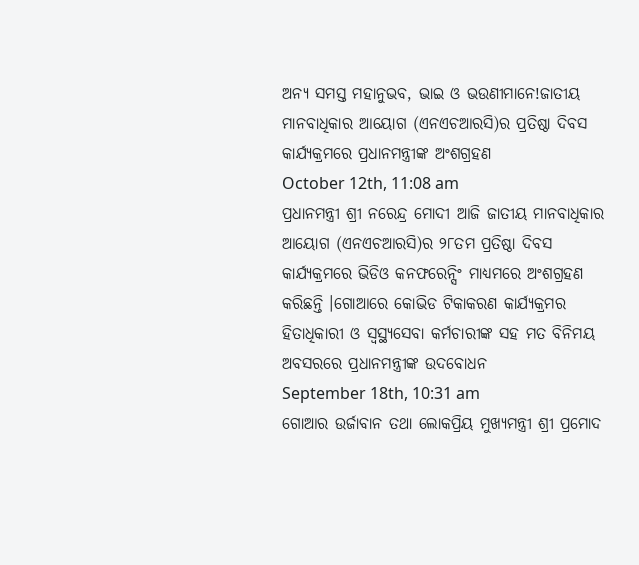ଅନ୍ୟ ସମସ୍ତ ମହାନୁଭବ, ଭାଇ ଓ ଭଉଣୀମାନେ!ଜାତୀୟ ମାନବାଧିକାର ଆୟୋଗ (ଏନଏଚଆରସି)ର ପ୍ରତିଷ୍ଠା ଦିବସ କାର୍ଯ୍ୟକ୍ରମରେ ପ୍ରଧାନମନ୍ତ୍ରୀଙ୍କ ଅଂଶଗ୍ରହଣ
October 12th, 11:08 am
ପ୍ରଧାନମନ୍ତ୍ରୀ ଶ୍ରୀ ନରେନ୍ଦ୍ର ମୋଦୀ ଆଜି ଜାତୀୟ ମାନବାଧିକାର ଆୟୋଗ (ଏନଏଚଆରସି)ର ୨୮ତମ ପ୍ରତିଷ୍ଠା ଦିବସ କାର୍ଯ୍ୟକ୍ରମରେ ଭିଡିଓ କନଫରେନ୍ସିଂ ମାଧ୍ୟମରେ ଅଂଶଗ୍ରହଣ କରିଛନ୍ତି ।ଗୋଆରେ କୋଭିଡ ଟିକାକରଣ କାର୍ଯ୍ୟକ୍ରମର ହିତାଧିକାରୀ ଓ ସ୍ବସ୍ଥ୍ୟସେବା କର୍ମଚାରୀଙ୍କ ସହ ମତ ବିନିମୟ ଅବସରରେ ପ୍ରଧାନମନ୍ତ୍ରୀଙ୍କ ଉଦବୋଧନ
September 18th, 10:31 am
ଗୋଆର ଉର୍ଜାବାନ ତଥା ଲୋକପ୍ରିୟ ମୁଖ୍ୟମନ୍ତ୍ରୀ ଶ୍ରୀ ପ୍ରମୋଦ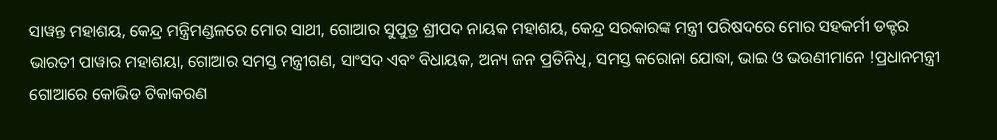ସାୱନ୍ତ ମହାଶୟ, କେନ୍ଦ୍ର ମନ୍ତ୍ରିମଣ୍ଡଳରେ ମୋର ସାଥୀ, ଗୋଆର ସୁପୁତ୍ର ଶ୍ରୀପଦ ନାୟକ ମହାଶୟ, କେନ୍ଦ୍ର ସରକାରଙ୍କ ମନ୍ତ୍ରୀ ପରିଷଦରେ ମୋର ସହକର୍ମୀ ଡକ୍ଟର ଭାରତୀ ପାୱାର ମହାଶୟା, ଗୋଆର ସମସ୍ତ ମନ୍ତ୍ରୀଗଣ, ସାଂସଦ ଏବଂ ବିଧାୟକ, ଅନ୍ୟ ଜନ ପ୍ରତିନିଧି, ସମସ୍ତ କରୋନା ଯୋଦ୍ଧା, ଭାଇ ଓ ଭଉଣୀମାନେ !ପ୍ରଧାନମନ୍ତ୍ରୀ ଗୋଆରେ କୋଭିଡ ଟିକାକରଣ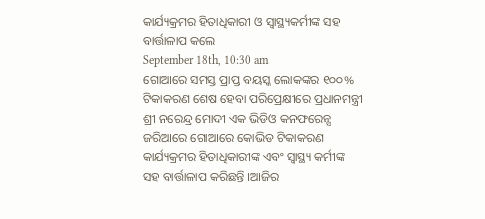କାର୍ଯ୍ୟକ୍ରମର ହିତାଧିକାରୀ ଓ ସ୍ୱାସ୍ଥ୍ୟକର୍ମୀଙ୍କ ସହ ବାର୍ତ୍ତାଳାପ କଲେ
September 18th, 10:30 am
ଗୋଆରେ ସମସ୍ତ ପ୍ରାପ୍ତ ବୟସ୍କ ଲୋକଙ୍କର ୧୦୦% ଟିକାକରଣ ଶେଷ ହେବା ପରିପ୍ରେକ୍ଷୀରେ ପ୍ରଧାନମନ୍ତ୍ରୀ ଶ୍ରୀ ନରେନ୍ଦ୍ର ମୋଦୀ ଏକ ଭିଡିଓ କନଫରେନ୍ସ ଜରିଆରେ ଗୋଆରେ କୋଭିଡ ଟିକାକରଣ କାର୍ଯ୍ୟକ୍ରମର ହିତାଧିକାରୀଙ୍କ ଏବଂ ସ୍ୱାସ୍ଥ୍ୟ କର୍ମୀଙ୍କ ସହ ବାର୍ତ୍ତାଳାପ କରିଛନ୍ତି ।ଆଜିର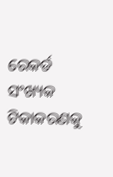ରେକର୍ଡ ସଂଖ୍ୟକ ଟିକାକରଣକୁ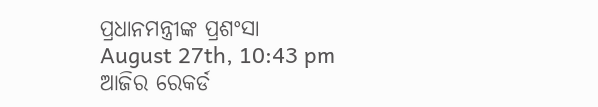ପ୍ରଧାନମନ୍ତ୍ରୀଙ୍କ ପ୍ରଶଂସା
August 27th, 10:43 pm
ଆଜିର ରେକର୍ଡ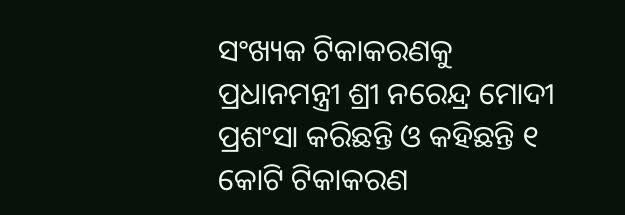ସଂଖ୍ୟକ ଟିକାକରଣକୁ ପ୍ରଧାନମନ୍ତ୍ରୀ ଶ୍ରୀ ନରେନ୍ଦ୍ର ମୋଦୀ ପ୍ରଶଂସା କରିଛନ୍ତି ଓ କହିଛନ୍ତି ୧ କୋଟି ଟିକାକରଣ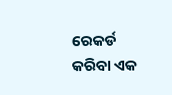ରେକର୍ଡ କରିବା ଏକ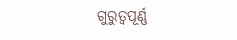ଗୁରୁତ୍ୱପୂର୍ଣ୍ଣ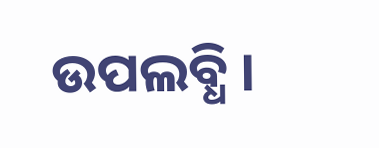ଉପଲବ୍ଧି ।